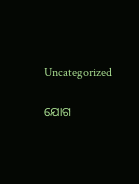Uncategorized

ଯୋଗ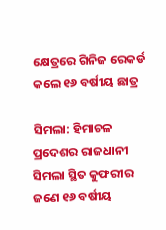କ୍ଷେତ୍ରରେ ଗିନିଜ ରେକର୍ଡ କଲେ ୧୬ ବର୍ଷୀୟ ଛାତ୍ର

ସିମଲା: ହିମାଚଳ ପ୍ରଦେଶର ରାଜଧାନୀ ସିମଲା ସ୍ଥିତ କୁଫରୀର ଜଣେ ୧୬ ବର୍ଷୀୟ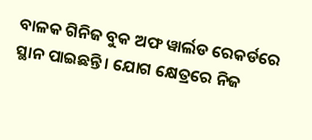ବାଳକ ଗିନିଜ ବୁକ ଅଫ ୱାର୍ଲଡ ରେକର୍ଡରେ ସ୍ଥାନ ପାଇଛନ୍ତି । ଯୋଗ କ୍ଷେତ୍ରରେ ନିଜ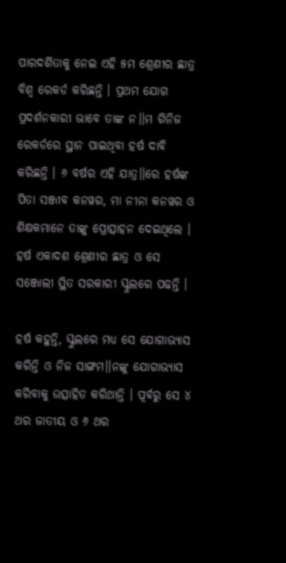ପାରଦର୍ଶିତାକୁ ନେଇ ଏହି ୫ମ ଶ୍ରେଣୀର ଛାତ୍ର ବିଶ୍ୱ ରେକର୍ଡ କରିଛନ୍ତି । ପ୍ରଥମ ଯୋଗ ପ୍ରଦର୍ଶନକାରୀ ଭାବେ ତାଙ୍କ ନ।।ମ ଗିନିଜ ରେକର୍ଡରେ ସ୍ଥାନ ପାଇଥିବା ହର୍ଷ ଦାବି କରିଛନ୍ତି । ୬ ବର୍ଷର ଏହି ଯାତ୍ର।।ରେ ହର୍ଷଙ୍କ ପିତା ସଞ୍ଜୀବ କନୱର, ମା ନୀନା କନୱର ଓ ଶିକ୍ଷକମାନେ ତାଙ୍କୁ ପ୍ରୋତ୍ସାହନ ଦେଇଥିଲେ । ହର୍ଷ ଏକାଦଶ ଶ୍ରେଣୀର ଛାତ୍ର ଓ ସେ ସଞ୍ଜୋଲୀ ସ୍ଥିତ ସରକାରୀ ସ୍କୁଲରେ ପଢନ୍ତି ।

ହର୍ଷ କହୁନ୍ତି, ସ୍କୁଲରେ ମଧ୍ୟ ସେ ଯୋଗାଭ୍ୟାସ କରିନ୍ତି ଓ ନିଜ ସାଙ୍ଗମ।।ନଙ୍କୁ ଯୋଗାଭ୍ୟାସ କରିବାକୁ ଉତ୍ସାହିତ କରିଥାନ୍ତି । ପୂର୍ବରୁ ସେ ୪ ଥର ଜାତୀୟ ଓ ୬ ଥର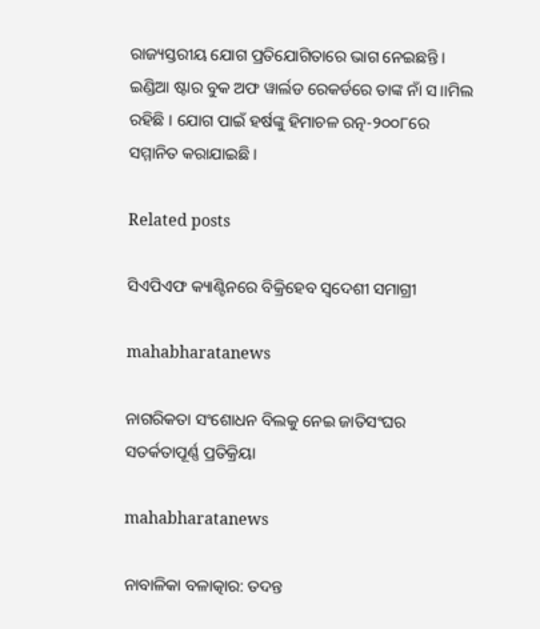ରାଜ୍ୟସ୍ତରୀୟ ଯୋଗ ପ୍ରତିଯୋଗିତାରେ ଭାଗ ନେଇଛନ୍ତି । ଇଣ୍ଡିଆ ଷ୍ଟାର ବୁକ ଅଫ ୱାର୍ଲଡ ରେକର୍ଡରେ ତାଙ୍କ ନାଁ ସ।।ମିଲ ରହିଛି । ଯୋଗ ପାଇଁ ହର୍ଷଙ୍କୁ ହିମାଚଳ ରତ୍ନ-୨୦୦୮ରେ ସମ୍ମାନିତ କରାଯାଇଛି ।

Related posts

ସିଏପିଏଫ କ୍ୟାଣ୍ଟିନରେ ବିକ୍ରିହେବ ସ୍ୱଦେଶୀ ସମାଗ୍ରୀ

mahabharatanews

ନାଗରିକତା ସଂଶୋଧନ ବିଲକୁ ନେଇ ଜାତିସଂଘର ସତର୍କତାପୂର୍ଣ୍ଣ ପ୍ରତିକ୍ରିୟା

mahabharatanews

ନାବାଳିକା ବଳାତ୍କାର: ତଦନ୍ତ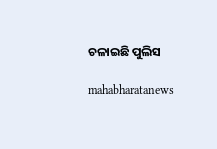ଚଳାଇଛି ପୁଲିସ

mahabharatanews